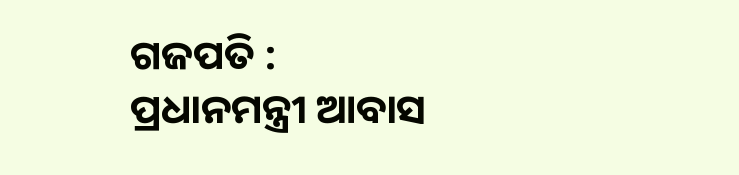ଗଜପତି : ପ୍ରଧାନମନ୍ତ୍ରୀ ଆବାସ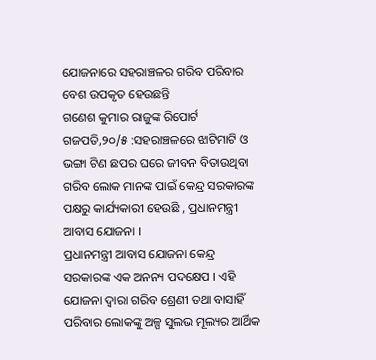ଯୋଜନାରେ ସହରାଞ୍ଚଳର ଗରିବ ପରିବାର ବେଶ ଉପକୃତ ହେଉଛନ୍ତି
ଗଣେଶ କୁମାର ରାଜୁଙ୍କ ରିପୋର୍ଟ
ଗଜପତି,୨୦/୫ :ସହରାଞ୍ଚଳରେ ଝାଟିମାଟି ଓ ଭଙ୍ଗା ଟିଣ ଛପର ଘରେ ଜୀବନ ବିତାଉଥିବା ଗରିବ ଲୋକ ମାନଙ୍କ ପାଇଁ କେନ୍ଦ୍ର ସରକାରଙ୍କ ପକ୍ଷରୁ କାର୍ଯ୍ୟକାରୀ ହେଉଛି , ପ୍ରଧାନମନ୍ତ୍ରୀ ଆବାସ ଯୋଜନା ।
ପ୍ରଧାନମନ୍ତ୍ରୀ ଆବାସ ଯୋଜନା କେନ୍ଦ୍ର ସରକାରଙ୍କ ଏକ ଅନନ୍ୟ ପଦକ୍ଷେପ । ଏହି ଯୋଜନା ଦ୍ୱାରା ଗରିବ ଶ୍ରେଣୀ ତଥା ବାସାହିଁ ପରିବାର ଲୋକଙ୍କୁ ଅଳ୍ପ ସୁଲଭ ମୂଲ୍ୟର ଆର୍ଥିକ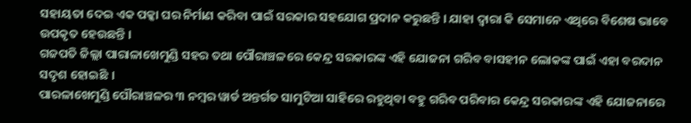ସହାୟତା ଦେଇ ଏକ ପକ୍କା ଘର ନିର୍ମାଣ କରିବା ପାଇଁ ସରକାର ସହଯୋଗ ପ୍ରଦାନ କରୁଛନ୍ତି । ଯାହା ଦ୍ୱାରା କି ସେମାନେ ଏଥିରେ ବିଶେଷ ଭାବେ ଉପକୃତ ହେଉଛନ୍ତି ।
ଗଜପତି ଜିଲ୍ଲା ପାରାଳାଖେମୁଣ୍ଡି ସହର ତଥା ପୌରାଞ୍ଚଳରେ କେନ୍ଦ୍ର ସରକାରଙ୍କ ଏହି ଯୋଜନା ଗରିବ ବାସହୀନ ଲୋକଙ୍କ ପାଇଁ ଏହା ବରଦାନ ସଦୃଶ ହୋଇଛି ।
ପାରଳାଖେମୁଣ୍ଡି ପୌରାଞ୍ଚଳର ୩ ନମ୍ବର ୱାର୍ଡ ଅନ୍ତର୍ଗତ ସାମୁଟିଆ ସାହିରେ ରହୁଥିବା ବହୁ ଗରିବ ପରିବାର କେନ୍ଦ୍ର ସରକାରଙ୍କ ଏହି ଯୋଜନାରେ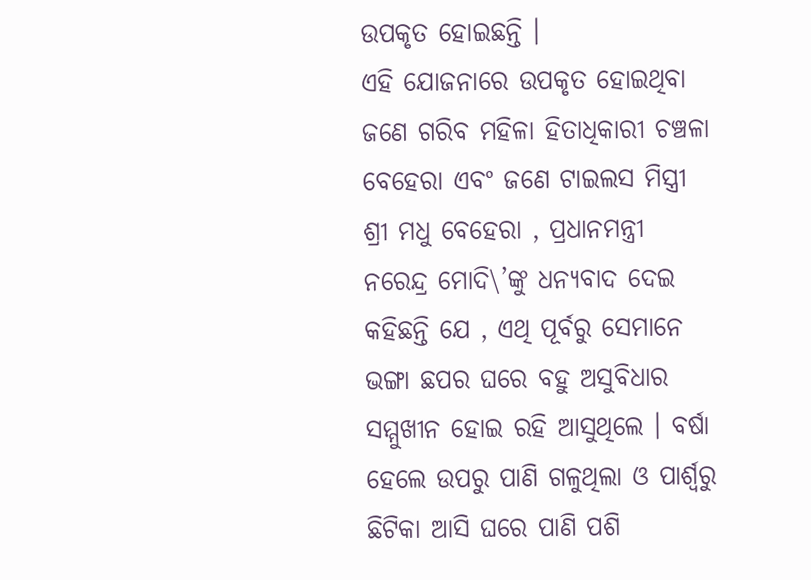ଉପକୃତ ହୋଇଛନ୍ତି ।
ଏହି ଯୋଜନାରେ ଉପକୃତ ହୋଇଥିବା ଜଣେ ଗରିବ ମହିଳା ହିତାଧିକାରୀ ଚଞ୍ଚଳା ବେହେରା ଏବଂ ଜଣେ ଟାଇଲସ ମିସ୍ତ୍ରୀ ଶ୍ରୀ ମଧୁ ବେହେରା , ପ୍ରଧାନମନ୍ତ୍ରୀ ନରେନ୍ଦ୍ର ମୋଦି\’ଙ୍କୁ ଧନ୍ୟବାଦ ଦେଇ କହିଛନ୍ତି ଯେ , ଏଥି ପୂର୍ବରୁ ସେମାନେ ଭଙ୍ଗା ଛପର ଘରେ ବହୁ ଅସୁବିଧାର ସମ୍ମୁଖୀନ ହୋଇ ରହି ଆସୁଥିଲେ । ବର୍ଷା ହେଲେ ଉପରୁ ପାଣି ଗଳୁଥିଲା ଓ ପାର୍ଶ୍ୱରୁ ଛିଟିକା ଆସି ଘରେ ପାଣି ପଶି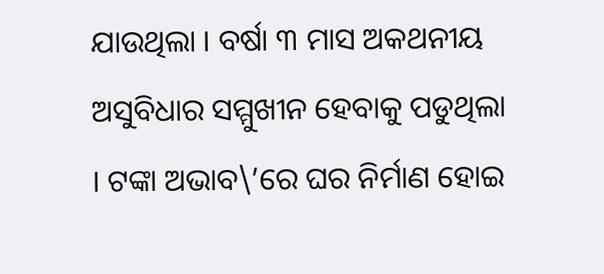ଯାଉଥିଲା । ବର୍ଷା ୩ ମାସ ଅକଥନୀୟ ଅସୁବିଧାର ସମ୍ମୁଖୀନ ହେବାକୁ ପଡୁଥିଲା । ଟଙ୍କା ଅଭାବ\’ରେ ଘର ନିର୍ମାଣ ହୋଇ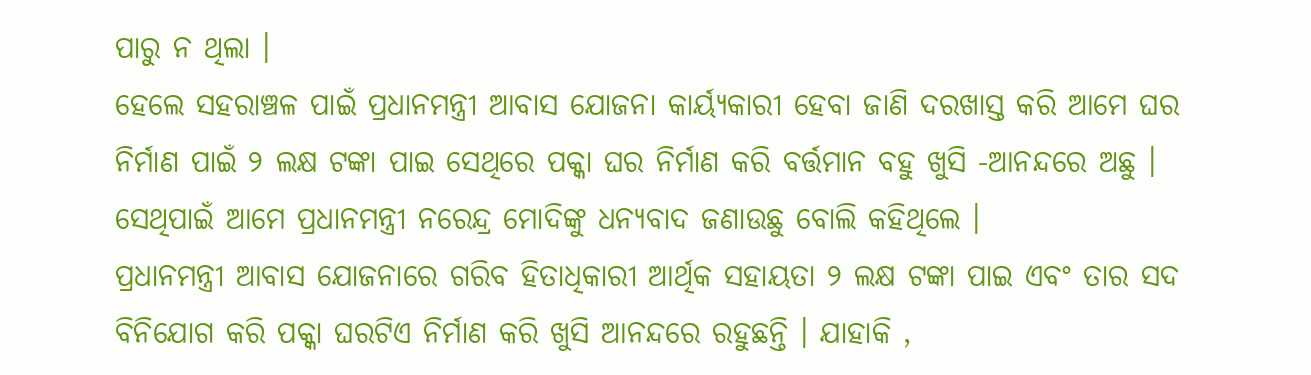ପାରୁ ନ ଥିଲା ।
ହେଲେ ସହରାଞ୍ଚଳ ପାଇଁ ପ୍ରଧାନମନ୍ତ୍ରୀ ଆବାସ ଯୋଜନା କାର୍ୟ୍ୟକାରୀ ହେବା ଜାଣି ଦରଖାସ୍ତ କରି ଆମେ ଘର ନିର୍ମାଣ ପାଇଁ ୨ ଲକ୍ଷ ଟଙ୍କା ପାଇ ସେଥିରେ ପକ୍କା ଘର ନିର୍ମାଣ କରି ବର୍ତ୍ତମାନ ବହୁ ଖୁସି -ଆନନ୍ଦରେ ଅଛୁ । ସେଥିପାଇଁ ଆମେ ପ୍ରଧାନମନ୍ତ୍ରୀ ନରେନ୍ଦ୍ର ମୋଦିଙ୍କୁ ଧନ୍ୟବାଦ ଜଣାଉଛୁ ବୋଲି କହିଥିଲେ ।
ପ୍ରଧାନମନ୍ତ୍ରୀ ଆବାସ ଯୋଜନାରେ ଗରିବ ହିତାଧିକାରୀ ଆର୍ଥିକ ସହାୟତା ୨ ଲକ୍ଷ ଟଙ୍କା ପାଇ ଏବଂ ତାର ସଦ ବିନିଯୋଗ କରି ପକ୍କା ଘରଟିଏ ନିର୍ମାଣ କରି ଖୁସି ଆନନ୍ଦରେ ରହୁଛନ୍ତି । ଯାହାକି ,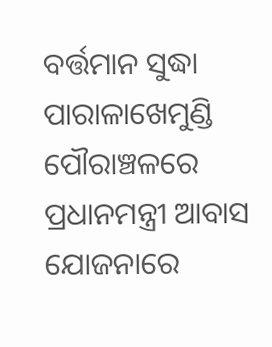ବର୍ତ୍ତମାନ ସୁଦ୍ଧା ପାରାଳାଖେମୁଣ୍ଡି ପୌରାଞ୍ଚଳରେ ପ୍ରଧାନମନ୍ତ୍ରୀ ଆବାସ ଯୋଜନାରେ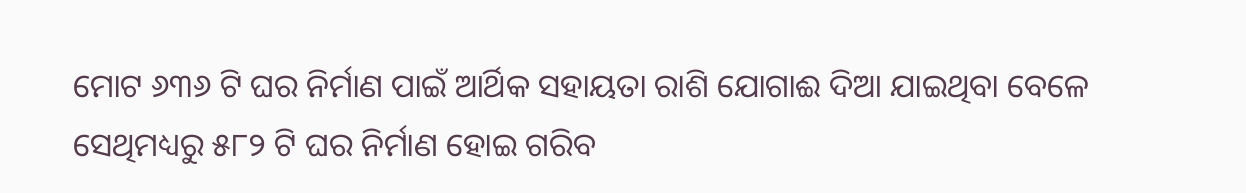ମୋଟ ୬୩୬ ଟି ଘର ନିର୍ମାଣ ପାଇଁ ଆର୍ଥିକ ସହାୟତା ରାଶି ଯୋଗାଈ ଦିଆ ଯାଇଥିବା ବେଳେ ସେଥିମଧ୍ୟରୁ ୫୮୨ ଟି ଘର ନିର୍ମାଣ ହୋଇ ଗରିବ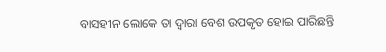ବାସହୀନ ଲୋକେ ତା ଦ୍ୱାରା ବେଶ ଉପକୃତ ହୋଇ ପାରିଛନ୍ତି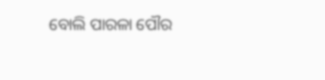ବୋଲି ପାରଳା ପୌର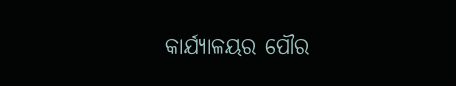କାର୍ଯ୍ୟାଳୟର ପୌର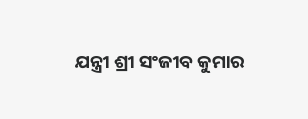ଯନ୍ତ୍ରୀ ଶ୍ରୀ ସଂଜୀବ କୁମାର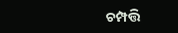ଚମ୍ପତ୍ତି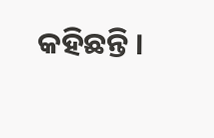କହିଛନ୍ତି ।